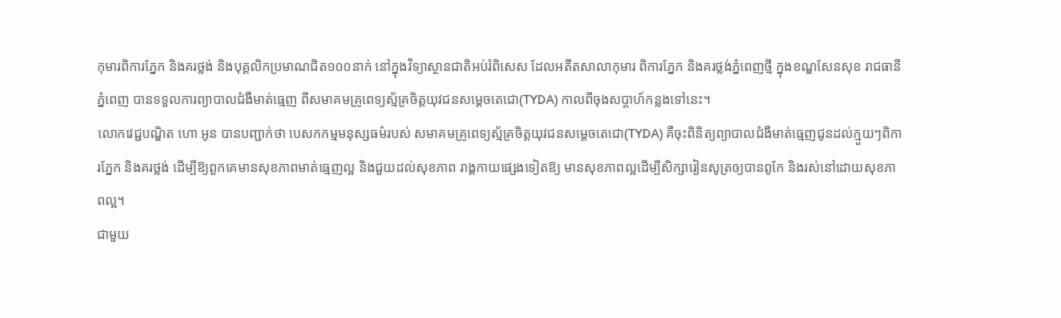កុមារពិការភ្នែក និងគរថ្លង់ និងបុគ្គលិកប្រមាណជិត១០០នាក់ នៅក្នុងវិទ្យាស្ថានជាតិអប់រំពិសេស ដែលអតីតសាលាកុមារ ពិការភ្នែក និងគរថ្លង់ភ្នំពេញថ្មី ក្នុងខណ្ឌសែនសុខ រាជធានីភ្នំពេញ បានទទួលការព្យាបាលជំងឺមាត់ធ្មេញ ពីសមាគមគ្រូពេទ្យស្ម័គ្រចិត្តយុវជនសម្តេចតេជោ(TYDA) កាលពីចុងសប្តាហ៍កន្លងទៅនេះ។
លោកវេជ្ជបណ្ឌិត ហោ អូន បានបញ្ជាក់ថា បេសកកម្មមនុស្សធម៌របស់ សមាគមគ្រូពេទ្យស្ម័គ្រចិត្តយុវជនសម្តេចតេជោ(TYDA) គឺចុះពិនិត្យព្យាបាលជំងឺមាត់ធ្មេញជូនដល់ក្មួយៗពិការភ្នែក និងគរថ្លង់ ដើម្បីឱ្យពួកគេមានសុខភាពមាត់ធ្មេញល្អ និងជួយដល់សុខភាព រាង្គកាយផ្សេងទៀតឱ្យ មានសុខភាពល្អដើម្បីសិក្សារៀនសូត្រឲ្យបានពូកែ និងរស់នៅដោយសុខភាពល្អ។
ជាមួយ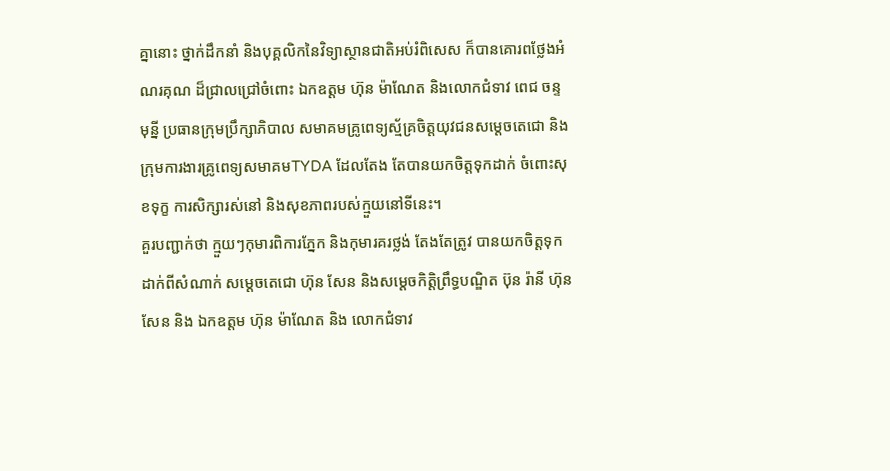គ្នានោះ ថ្នាក់ដឹកនាំ និងបុគ្គលិកនៃវិទ្យាស្ថានជាតិអប់រំពិសេស ក៏បានគោរពថ្លែងអំណរគុណ ដ៏ជ្រាលជ្រៅចំពោះ ឯកឧត្តម ហ៊ុន ម៉ាណែត និងលោកជំទាវ ពេជ ចន្ទមុន្នី ប្រធានក្រុមប្រឹក្សាភិបាល សមាគមគ្រូពេទ្យស្ម័គ្រចិត្តយុវជនសម្តេចតេជោ និងក្រុមការងារគ្រូពេទ្យសមាគមTYDA ដែលតែង តែបានយកចិត្តទុកដាក់ ចំពោះសុខទុក្ខ ការសិក្សារស់នៅ និងសុខភាពរបស់ក្មួយនៅទីនេះ។
គួរបញ្ជាក់ថា ក្មួយៗកុមារពិការភ្នែក និងកុមារគរថ្លង់ តែងតែត្រូវ បានយកចិត្តទុកដាក់ពីសំណាក់ សម្តេចតេជោ ហ៊ុន សែន និងសម្តេចកិត្តិព្រឹទ្ធបណ្ឌិត ប៊ុន រ៉ានី ហ៊ុន សែន និង ឯកឧត្តម ហ៊ុន ម៉ាណែត និង លោកជំទាវ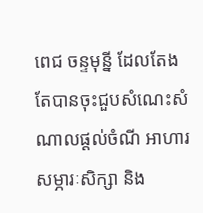ពេជ ចន្ទមុន្នី ដែលតែងតែបានចុះជួបសំណេះសំណាលផ្ដល់ចំណី អាហារ សម្ភារៈសិក្សា និង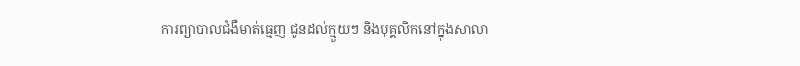ការព្យាបាលជំងឺមាត់ធ្មេញ ជូនដល់ក្មួយៗ និងបុគ្គលិកនៅក្នុងសាលា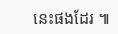នេះផងដែរ ៕